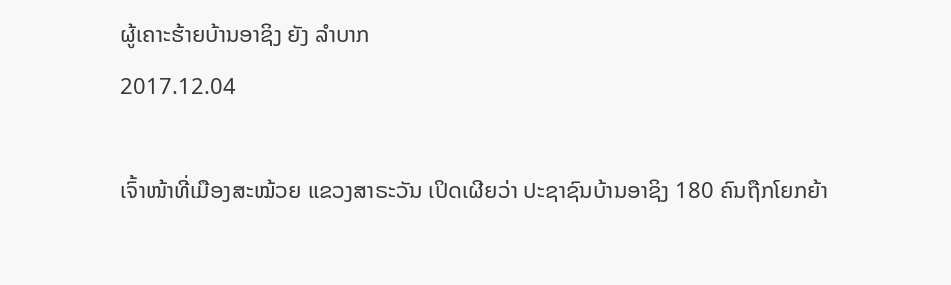ຜູ້ເຄາະຮ້າຍບ້ານອາຊິງ ຍັງ ລໍາບາກ
2017.12.04

ເຈົ້າໜ້າທີ່ເມືອງສະໝ້ວຍ ແຂວງສາຣະວັນ ເປິດເຜີຍວ່າ ປະຊາຊົນບ້ານອາຊິງ 180 ຄົນຖືກໂຍກຍ້າ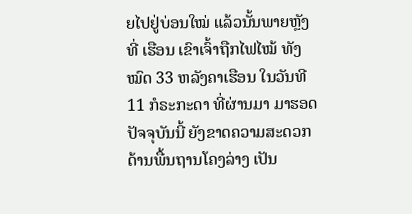ຍໄປຢູ່ບ່ອນໃໝ່ ແລ້ວນັ້ນພາຍຫຼັງ ທີ່ ເຮືອນ ເຂົາເຈົ້າຖືກໄຟໄໝ້ ທັງໝົດ 33 ຫລັງຄາເຮືອນ ໃນວັນທີ 11 ກໍຣະກະດາ ທີ່ຜ່ານມາ ມາຮອດ ປັຈຈຸບັນນີ້ ຍັງຂາດຄວາມສະດວກ ດ້ານພື້ນຖານໂຄງລ່າງ ເປັນ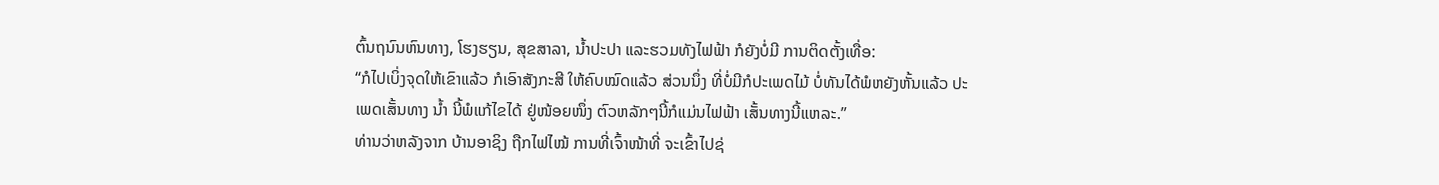ຕົ້ນຖນົນຫົນທາງ, ໂຮງຮຽນ, ສຸຂສາລາ, ນໍ້າປະປາ ແລະຮວມທັງໄຟຟ້າ ກໍຍັງບໍ່ມີ ການຕິດຕັ້ງເທື່ອ:
“ກໍໄປເບິ່ງຈຸດໃຫ້ເຂົາແລ້ວ ກໍເອົາສັງກະສີ ໃຫ້ຄົບໝົດແລ້ວ ສ່ວນນຶ່ງ ທີ່ບໍ່ມີກໍປະເພດໄມ້ ບໍ່ທັນໄດ້ພໍຫຍັງຫັ້ນແລ້ວ ປະເພດເສັ້ນທາງ ນໍ້າ ນີ້ພໍແກ້ໄຂໄດ້ ຢູ່ໜ້ອຍໜຶ່ງ ຕົວຫລັກໆນີ້ກໍແມ່ນໄຟຟ້າ ເສັ້ນທາງນີ້ແຫລະ.”
ທ່ານວ່າຫລັງຈາກ ບ້ານອາຊິງ ຖືກໄຟໄໝ້ ການທີ່ເຈົ້າໜ້າທີ່ ຈະເຂົ້າໄປຊ່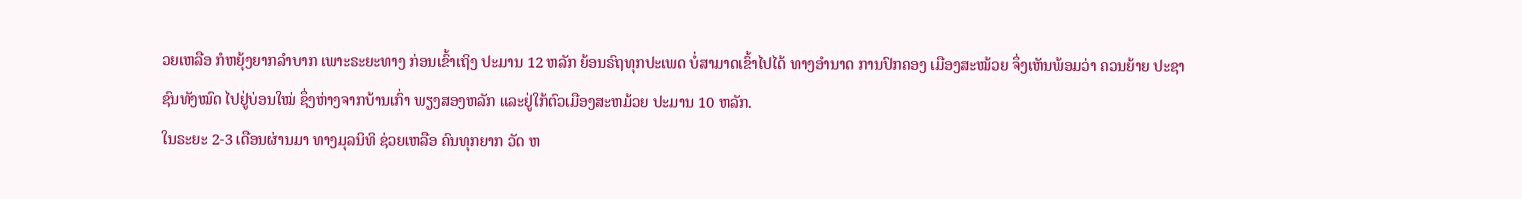ວຍເຫລືອ ກໍຫຍຸ້ງຍາກລໍາບາກ ເພາະຣະຍະທາງ ກ່ອນເຂົ້າເຖິງ ປະມານ 12 ຫລັກ ຍ້ອນຣົຖທຸກປະເພດ ບໍ່ສາມາດເຂົ້າໄປໄດ້ ທາງອໍານາດ ການປົກຄອງ ເມືອງສະໝ້ວຍ ຈຶ່ງເຫັນພ້ອມວ່າ ຄວນຍ້າຍ ປະຊາຊົນທັງໝົດ ໄປຢູ່ບ່ອນໃໝ່ ຊຶ່ງຫ່າງຈາກບ້ານເກົ່າ ພຽງສອງຫລັກ ແລະຢູ່ໃກ້ຕົວເມືອງສະຫມ້ວຍ ປະມານ 10 ຫລັກ.
ໃນຣະຍະ 2-3 ເດືອນຜ່ານມາ ທາງມຸລນິທິ ຊ່ວຍເຫລືອ ຄົນທຸກຍາກ ວັດ ຫ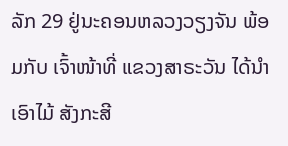ລັກ 29 ຢູ່ນະຄອນຫລວງວຽງຈັນ ພ້ອມກັບ ເຈົ້າໜ້າທີ່ ແຂວງສາຣະວັນ ໄດ້ນໍາເອົາໄມ້ ສັງກະສີ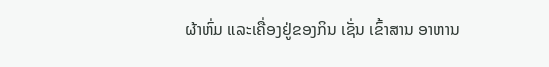ຜ້າຫົ່ມ ແລະເຄື່ອງຢູ່ຂອງກິນ ເຊັ່ນ ເຂົ້າສານ ອາຫານ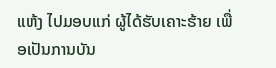ແຫ້ງ ໄປມອບແກ່ ຜູ້ໄດ້ຮັບເຄາະຮ້າຍ ເພື່ອເປັນການບັນ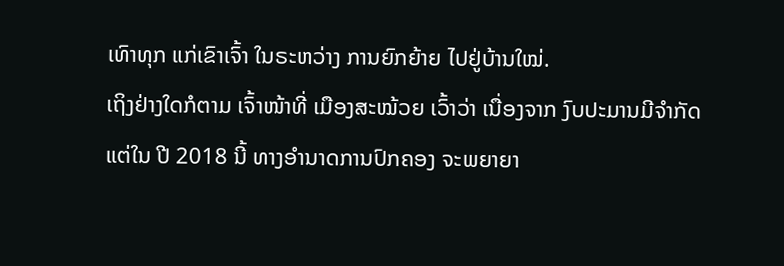ເທົາທຸກ ແກ່ເຂົາເຈົ້າ ໃນຣະຫວ່າງ ການຍົກຍ້າຍ ໄປຢູ່ບ້ານໃໝ່.
ເຖິງຢ່າງໃດກໍຕາມ ເຈົ້າໜ້າທີ່ ເມືອງສະໝ້ວຍ ເວົ້າວ່າ ເນື່ອງຈາກ ງົບປະມານມີຈໍາກັດ ແຕ່ໃນ ປີ 2018 ນີ້ ທາງອໍານາດການປົກຄອງ ຈະພຍາຍາ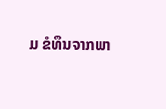ມ ຂໍທຶນຈາກພາ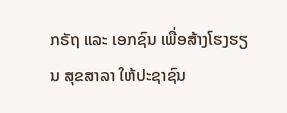ກຣັຖ ແລະ ເອກຊົນ ເພື່ອສ້າງໂຮງຮຽນ ສຸຂສາລາ ໃຫ້ປະຊາຊົນ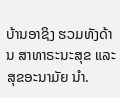ບ້ານອາຊິງ ຮວມທັງດ້ານ ສາທາຣະນະສຸຂ ແລະ ສຸຂອະນາມັຍ ນໍາ.